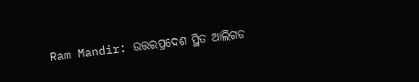Ram Mandir: ଉତ୍ତରପ୍ରଦେଶ ସ୍ଥିତ ଆଲିଗଡ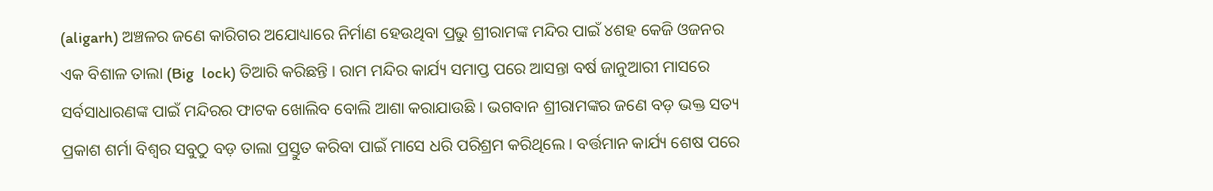(aligarh) ଅଞ୍ଚଳର ଜଣେ କାରିଗର ଅଯୋଧ୍ୟାରେ ନିର୍ମାଣ ହେଉଥିବା ପ୍ରଭୁ ଶ୍ରୀରାମଙ୍କ ମନ୍ଦିର ପାଇଁ ୪ଶହ କେଜି ଓଜନର ଏକ ବିଶାଳ ତାଲା (Big  lock) ତିଆରି କରିଛନ୍ତି । ରାମ ମନ୍ଦିର କାର୍ଯ୍ୟ ସମାପ୍ତ ପରେ ଆସନ୍ତା ବର୍ଷ ଜାନୁଆରୀ ମାସରେ ସର୍ବସାଧାରଣଙ୍କ ପାଇଁ ମନ୍ଦିରର ଫାଟକ ଖୋଲିବ ବୋଲି ଆଶା କରାଯାଉଛି । ଭଗବାନ ଶ୍ରୀରାମଙ୍କର ଜଣେ ବଡ଼ ଭକ୍ତ ସତ୍ୟ ପ୍ରକାଶ ଶର୍ମା ବିଶ୍ୱର ସବୁଠୁ ବଡ଼ ତାଲା ପ୍ରସ୍ତୁତ କରିବା ପାଇଁ ମାସେ ଧରି ପରିଶ୍ରମ କରିଥିଲେ । ବର୍ତ୍ତମାନ କାର୍ଯ୍ୟ ଶେଷ ପରେ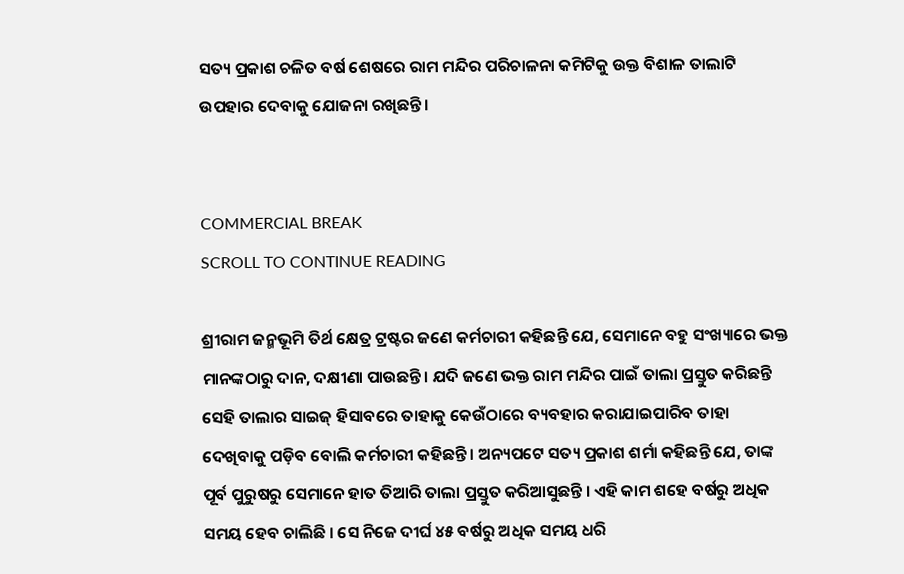ସତ୍ୟ ପ୍ରକାଶ ଚଳିତ ବର୍ଷ ଶେଷରେ ରାମ ମନ୍ଦିର ପରିଚାଳନା କମିଟିକୁ ଉକ୍ତ ବିଶାଳ ତାଲାଟି ଉପହାର ଦେବାକୁ ଯୋଜନା ରଖିଛନ୍ତି।


COMMERCIAL BREAK
SCROLL TO CONTINUE READING

ଶ୍ରୀରାମ ଜନ୍ମଭୂମି ତିର୍ଥ କ୍ଷେତ୍ର ଟ୍ରଷ୍ଟର ଜଣେ କର୍ମଚାରୀ କହିଛନ୍ତି ଯେ, ସେମାନେ ବହୁ ସଂଖ୍ୟାରେ ଭକ୍ତ ମାନଙ୍କଠାରୁ ଦାନ, ଦକ୍ଷୀଣା ପାଉଛନ୍ତି । ଯଦି ଜଣେ ଭକ୍ତ ରାମ ମନ୍ଦିର ପାଇଁ ତାଲା ପ୍ରସ୍ତୁତ କରିଛନ୍ତି ସେହି ତାଲାର ସାଇଜ୍ ହିସାବରେ ତାହାକୁ କେଉଁଠାରେ ବ୍ୟବହାର କରାଯାଇପାରିବ ତାହା ଦେଖିବାକୁ ପଡ଼ିବ ବୋଲି କର୍ମଚାରୀ କହିଛନ୍ତି। ଅନ୍ୟପଟେ ସତ୍ୟ ପ୍ରକାଶ ଶର୍ମା କହିଛନ୍ତି ଯେ, ତାଙ୍କ ପୂର୍ବ ପୁରୁଷରୁ ସେମାନେ ହାତ ତିଆରି ତାଲା ପ୍ରସ୍ତୁତ କରିଆସୁଛନ୍ତି । ଏହି କାମ ଶହେ ବର୍ଷରୁ ଅଧିକ ସମୟ ହେବ ଚାଲିଛି । ସେ ନିଜେ ଦୀର୍ଘ ୪୫ ବର୍ଷରୁ ଅଧିକ ସମୟ ଧରି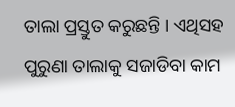ତାଲା ପ୍ରସ୍ତୁତ କରୁଛନ୍ତି । ଏଥିସହ ପୁରୁଣା ତାଲାକୁ ସଜାଡିବା କାମ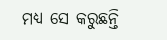ମଧ୍ୟ ସେ କରୁଛନ୍ତି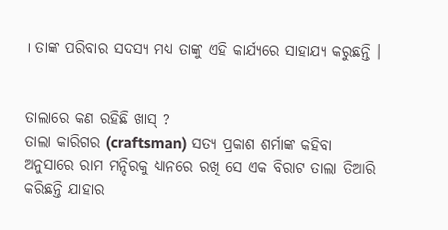। ତାଙ୍କ ପରିବାର ସଦସ୍ୟ ମଧ୍ୟ ତାଙ୍କୁ ଏହି କାର୍ଯ୍ୟରେ ସାହାଯ୍ୟ କରୁଛନ୍ତି ।


ତାଲାରେ କଣ ରହିଛି ଖାସ୍ ?
ତାଲା କାରିଗର (craftsman) ସତ୍ୟ ପ୍ରକାଶ ଶର୍ମାଙ୍କ କହିବା ଅନୁସାରେ ରାମ ମନ୍ଦିରକୁ ଧ୍ୟାନରେ ରଖି ସେ ଏକ ବିରାଟ ତାଲା ତିଆରି କରିଛନ୍ତି ଯାହାର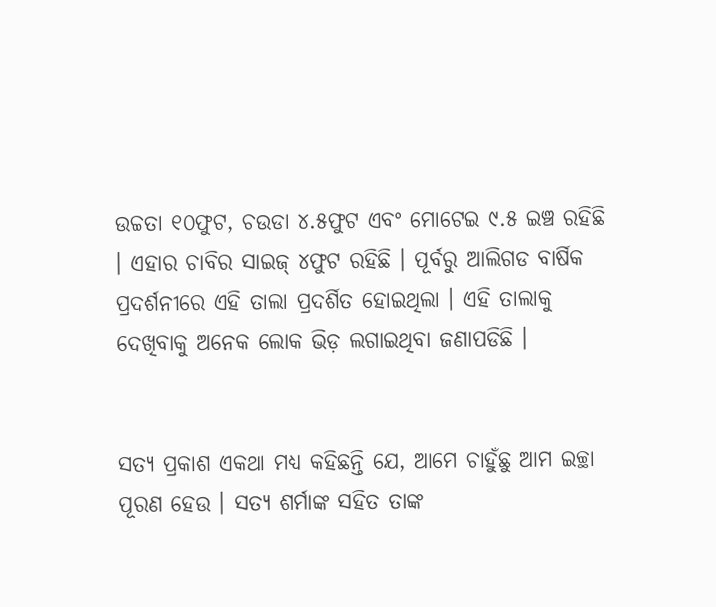ଉଚ୍ଚତା ୧୦ଫୁଟ, ଚଉଡା ୪.୫ଫୁଟ ଏବଂ ମୋଟେଇ ୯.୫ ଇଞ୍ଚ ରହିଛି । ଏହାର ଚାବିର ସାଇଜ୍ ୪ଫୁଟ ରହିଛି । ପୂର୍ବରୁ ଆଲିଗଡ ବାର୍ଷିକ ପ୍ରଦର୍ଶନୀରେ ଏହି ତାଲା ପ୍ରଦର୍ଶିତ ହୋଇଥିଲା । ଏହି ତାଲାକୁ ଦେଖିବାକୁ ଅନେକ ଲୋକ ଭିଡ଼ ଲଗାଇଥିବା ଜଣାପଡିଛି ।


ସତ୍ୟ ପ୍ରକାଶ ଏକଥା ମଧ୍ୟ କହିଛନ୍ତି ଯେ, ଆମେ ଚାହୁଁଛୁ ଆମ ଇଚ୍ଛା ପୂରଣ ହେଉ । ସତ୍ୟ ଶର୍ମାଙ୍କ ସହିତ ତାଙ୍କ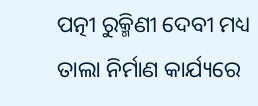ପତ୍ନୀ ରୁକ୍ମିଣୀ ଦେବୀ ମଧ୍ୟ ତାଲା ନିର୍ମାଣ କାର୍ଯ୍ୟରେ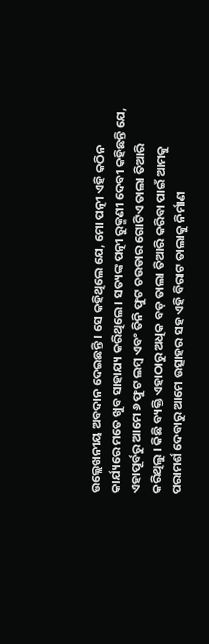ଉଲ୍ଲେଖନୀୟ ଅବଦାନ ଦେଇଛନ୍ତି । ସେ କହିଥିଲେ ଯେ, ମୋ ପତ୍ନୀ ଏହି କଠିନ କାର୍ଯ୍ୟରେ ମତେ ଖୁବ ସାହାଯ୍ୟ କରିଥିଲେ। ସତ୍ୟଙ୍କ ପତ୍ନୀ ରୁକ୍ମଣୀ ଦେବୀ କହିଛନ୍ତି ଯେ, ଏହାପୂର୍ବରୁ ଆମେ ୬ ଫୁଟ ଲମ୍ବ ଏବଂ ତିନି ଫୁଟ ଚଉଡାର ଗୋଟିଏ ତାଲା ତିଆରି କରିଥିଲୁ । କିଛି ବ୍ୟକ୍ତି ଏହାଠାରୁ ଅଧିକ ବଡ଼ ତାଲା ତିଆରି କରିବା ପାଇଁ ଆମକୁ ପରାମର୍ଶ ଦେବାରୁ ଆମେ ଉତ୍ସାହର ସହ ଏହି ବିରାଟ ତାଲାକୁ ନିର୍ମାଣ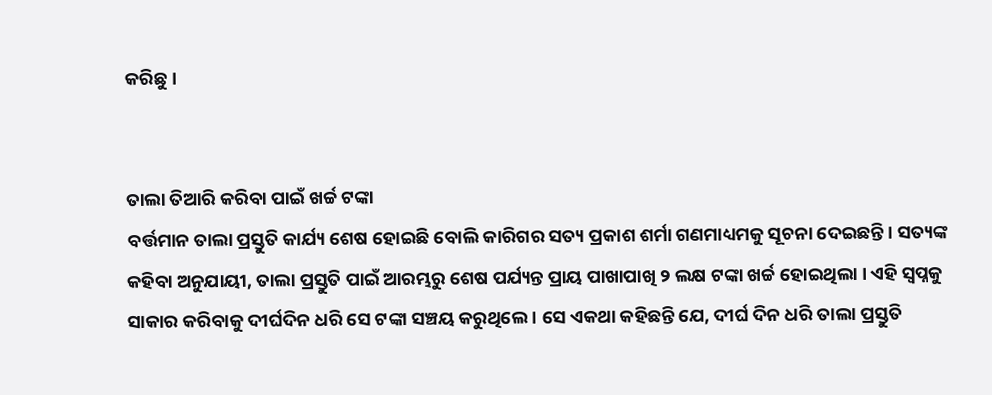କରିଛୁ ।


ତାଲା ତିଆରି କରିବା ପାଇଁ ଖର୍ଚ୍ଚ ଟଙ୍କା
ବର୍ତ୍ତମାନ ତାଲା ପ୍ରସ୍ତୁତି କାର୍ଯ୍ୟ ଶେଷ ହୋଇଛି ବୋଲି କାରିଗର ସତ୍ୟ ପ୍ରକାଶ ଶର୍ମା ଗଣମାଧ୍ୟମକୁ ସୂଚନା ଦେଇଛନ୍ତି। ସତ୍ୟଙ୍କ କହିବା ଅନୁଯାୟୀ, ତାଲା ପ୍ରସ୍ତୁତି ପାଇଁ ଆରମ୍ଭରୁ ଶେଷ ପର୍ଯ୍ୟନ୍ତ ପ୍ରାୟ ପାଖାପାଖି ୨ ଲକ୍ଷ ଟଙ୍କା ଖର୍ଚ୍ଚ ହୋଇଥିଲା । ଏହି ସ୍ୱପ୍ନକୁ ସାକାର କରିବାକୁ ଦୀର୍ଘଦିନ ଧରି ସେ ଟଙ୍କା ସଞ୍ଚୟ କରୁଥିଲେ । ସେ ଏକଥା କହିଛନ୍ତି ଯେ, ଦୀର୍ଘ ଦିନ ଧରି ତାଲା ପ୍ରସ୍ତୁତି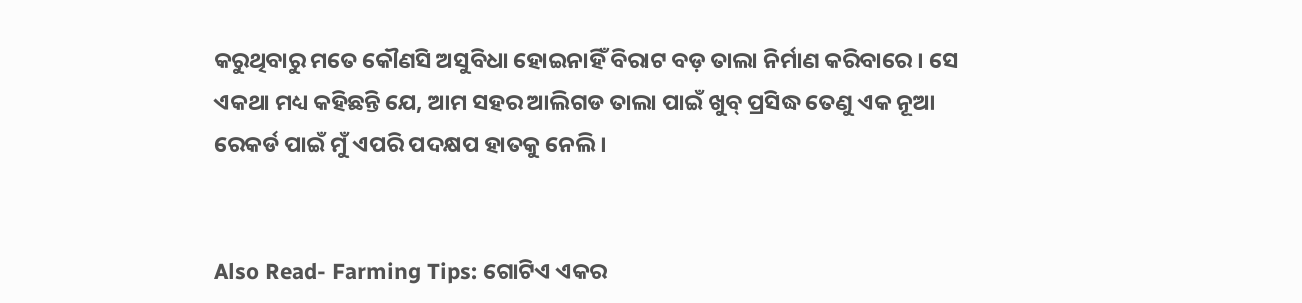କରୁଥିବାରୁ ମତେ କୌଣସି ଅସୁବିଧା ହୋଇନାହିଁ ବିରାଟ ବଡ଼ ତାଲା ନିର୍ମାଣ କରିବାରେ । ସେ ଏକଥା ମଧ୍ୟ କହିଛନ୍ତି ଯେ, ଆମ ସହର ଆଲିଗଡ ତାଲା ପାଇଁ ଖୁବ୍ ପ୍ରସିଦ୍ଧ ତେଣୁ ଏକ ନୂଆ ରେକର୍ଡ ପାଇଁ ମୁଁ ଏପରି ପଦକ୍ଷପ ହାତକୁ ନେଲି ।


Also Read- Farming Tips: ଗୋଟିଏ ଏକର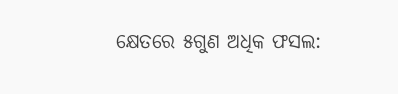କ୍ଷେତରେ ୫ଗୁଣ ଅଧିକ ଫସଲ: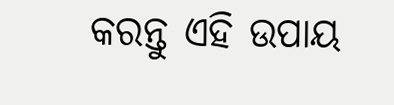କରନ୍ତୁ ଏହି ଉପାୟ